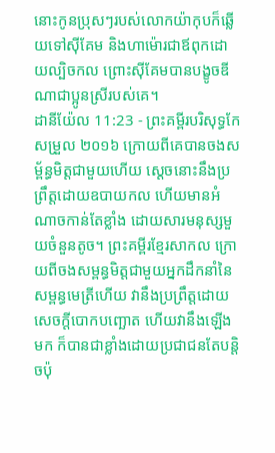នោះកូនប្រុសៗរបស់លោកយ៉ាកុបក៏ឆ្លើយទៅស៊ីគែម និងហាម៉ោរជាឪពុកដោយល្បិចកល ព្រោះស៊ីគែមបានបង្ខូចឌីណាជាប្អូនស្រីរបស់គេ។
ដានីយ៉ែល 11:23 - ព្រះគម្ពីរបរិសុទ្ធកែសម្រួល ២០១៦ ក្រោយពីគេបានចងសម្ព័ន្ធមិត្តជាមួយហើយ ស្ដេចនោះនឹងប្រព្រឹត្តដោយឧបាយកល ហើយមានអំណាចកាន់តែខ្លាំង ដោយសារមនុស្សមួយចំនួនតូច។ ព្រះគម្ពីរខ្មែរសាកល ក្រោយពីចងសម្ពន្ធមិត្តជាមួយអ្នកដឹកនាំនៃសម្ពន្ធមេត្រីហើយ វានឹងប្រព្រឹត្តដោយសេចក្ដីបោកបញ្ឆោត ហើយវានឹងឡើងមក ក៏បានជាខ្លាំងដោយប្រជាជនតែបន្តិចប៉ុ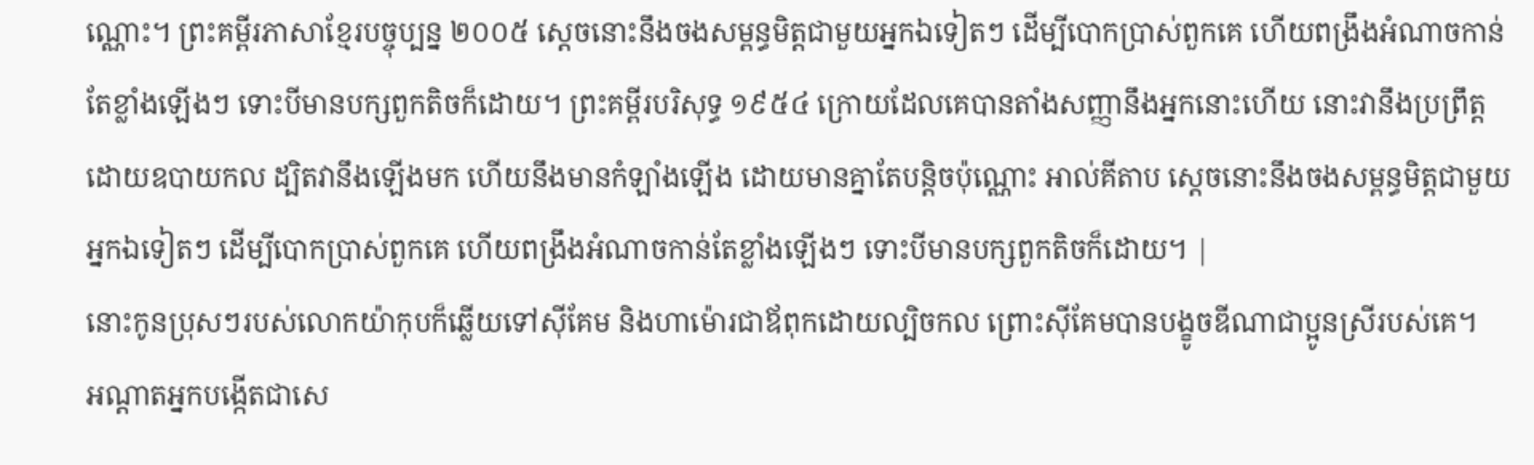ណ្ណោះ។ ព្រះគម្ពីរភាសាខ្មែរបច្ចុប្បន្ន ២០០៥ ស្ដេចនោះនឹងចងសម្ពន្ធមិត្តជាមួយអ្នកឯទៀតៗ ដើម្បីបោកប្រាស់ពួកគេ ហើយពង្រឹងអំណាចកាន់តែខ្លាំងឡើងៗ ទោះបីមានបក្សពួកតិចក៏ដោយ។ ព្រះគម្ពីរបរិសុទ្ធ ១៩៥៤ ក្រោយដែលគេបានតាំងសញ្ញានឹងអ្នកនោះហើយ នោះវានឹងប្រព្រឹត្តដោយឧបាយកល ដ្បិតវានឹងឡើងមក ហើយនឹងមានកំឡាំងឡើង ដោយមានគ្នាតែបន្តិចប៉ុណ្ណោះ អាល់គីតាប ស្ដេចនោះនឹងចងសម្ពន្ធមិត្តជាមួយអ្នកឯទៀតៗ ដើម្បីបោកប្រាស់ពួកគេ ហើយពង្រឹងអំណាចកាន់តែខ្លាំងឡើងៗ ទោះបីមានបក្សពួកតិចក៏ដោយ។ |
នោះកូនប្រុសៗរបស់លោកយ៉ាកុបក៏ឆ្លើយទៅស៊ីគែម និងហាម៉ោរជាឪពុកដោយល្បិចកល ព្រោះស៊ីគែមបានបង្ខូចឌីណាជាប្អូនស្រីរបស់គេ។
អណ្ដាតអ្នកបង្កើតជាសេ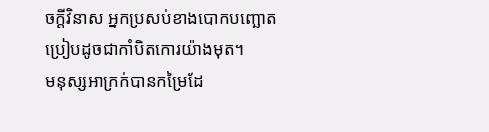ចក្ដីវិនាស អ្នកប្រសប់ខាងបោកបញ្ឆោត ប្រៀបដូចជាកាំបិតកោរយ៉ាងមុត។
មនុស្សអាក្រក់បានកម្រៃដែ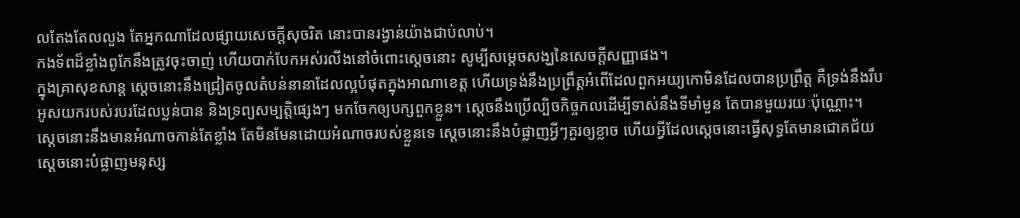លតែងតែលលួង តែអ្នកណាដែលផ្សាយសេចក្ដីសុចរិត នោះបានរង្វាន់យ៉ាងជាប់លាប់។
កងទ័ពដ៏ខ្លាំងពូកែនឹងត្រូវចុះចាញ់ ហើយបាក់បែកអស់រលីងនៅចំពោះស្ដេចនោះ សូម្បីសម្ដេចសង្ឃនៃសេចក្ដីសញ្ញាផង។
ក្នុងគ្រាសុខសាន្ត ស្ដេចនោះនឹងជ្រៀតចូលតំបន់នានាដែលល្អបំផុតក្នុងអាណាខេត្ត ហើយទ្រង់នឹងប្រព្រឹត្តអំពើដែលពួកអយ្យកោមិនដែលបានប្រព្រឹត្ត គឺទ្រង់នឹងរឹបអូសយករបស់របរដែលប្លន់បាន និងទ្រព្យសម្បត្តិផ្សេងៗ មកចែកឲ្យបក្សពួកខ្លួន។ ស្ដេចនឹងប្រើល្បិចកិច្ចកលដើម្បីទាស់នឹងទីមាំមួន តែបានមួយរយៈប៉ុណ្ណោះ។
ស្តេចនោះនឹងមានអំណាចកាន់តែខ្លាំង តែមិនមែនដោយអំណាចរបស់ខ្លួនទេ ស្ដេចនោះនឹងបំផ្លាញអ្វីៗគួរឲ្យខ្លាច ហើយអ្វីដែលស្ដេចនោះធ្វើសុទ្ធតែមានជោគជ័យ ស្ដេចនោះបំផ្លាញមនុស្ស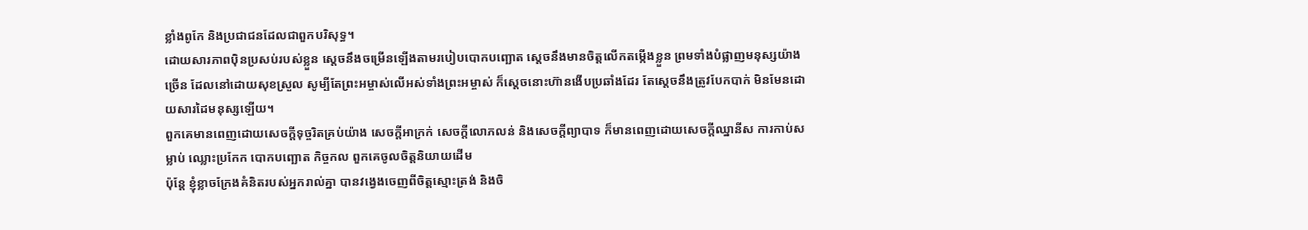ខ្លាំងពូកែ និងប្រជាជនដែលជាពួកបរិសុទ្ធ។
ដោយសារភាពប៉ិនប្រសប់របស់ខ្លួន ស្ដេចនឹងចម្រើនឡើងតាមរបៀបបោកបញ្ឆោត ស្ដេចនឹងមានចិត្តលើកតម្កើងខ្លួន ព្រមទាំងបំផ្លាញមនុស្សយ៉ាងច្រើន ដែលនៅដោយសុខស្រួល សូម្បីតែព្រះអម្ចាស់លើអស់ទាំងព្រះអម្ចាស់ ក៏ស្ដេចនោះហ៊ានងើបប្រឆាំងដែរ តែស្ដេចនឹងត្រូវបែកបាក់ មិនមែនដោយសារដៃមនុស្សឡើយ។
ពួកគេមានពេញដោយសេចក្តីទុច្ចរិតគ្រប់យ៉ាង សេចក្ដីអាក្រក់ សេចក្តីលោភលន់ និងសេចក្តីព្យាបាទ ក៏មានពេញដោយសេចក្តីឈ្នានីស ការកាប់សម្លាប់ ឈ្លោះប្រកែក បោកបញ្ឆោត កិច្ចកល ពួកគេចូលចិត្តនិយាយដើម
ប៉ុន្តែ ខ្ញុំខ្លាចក្រែងគំនិតរបស់អ្នករាល់គ្នា បានវង្វេងចេញពីចិត្តស្មោះត្រង់ និងចិ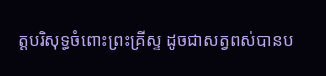ត្តបរិសុទ្ធចំពោះព្រះគ្រីស្ទ ដូចជាសត្វពស់បានប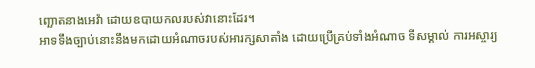ញ្ឆោតនាងអេវ៉ា ដោយឧបាយកលរបស់វានោះដែរ។
អាទទឹងច្បាប់នោះនឹងមកដោយអំណាចរបស់អារក្សសាតាំង ដោយប្រើគ្រប់ទាំងអំណាច ទីសម្គាល់ ការអស្ចារ្យ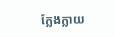ក្លែងក្លាយ